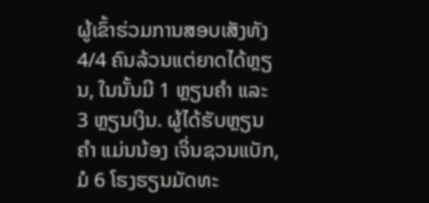ຜູ້ເຂົ້າຮ່ວມການສອບເສັງທັງ 4/4 ຄົນລ້ວນແຕ່ຍາດໄດ້ຫຼຽນ, ໃນນັ້ນມີ 1 ຫຼຽນຄຳ ແລະ 3 ຫຼຽນເງິນ. ຜູ້ໄດ້ຮັບຫຼຽນຄຳ ແມ່ນນ້ອງ ເຈິ່ນຊວນແບັກ, ມໍ 6 ໂຮງຮຽນມັດທະ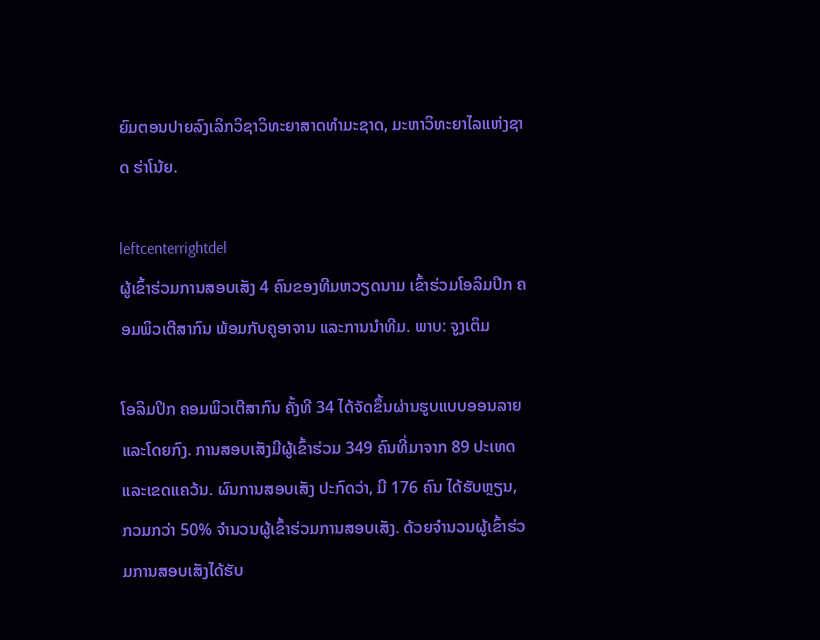ຍົມຕອນປາຍລົງເລິກວິຊາວິທະຍາສາດທຳມະຊາດ, ມະຫາວິທະຍາໄລແຫ່ງຊາດ ຮ່າໂນ້ຍ.

leftcenterrightdel
ຜູ້ເຂົ້າຮ່ວມການສອບເສັງ 4 ຄົນຂອງທີມຫວຽດນາມ ເຂົ້າຮ່ວມໂອລິມປິກ ຄອມພິວເຕີສາກົນ ພ້ອມກັບຄູອາຈານ ແລະການນຳທີມ. ພາບ: ຈູງເຕິມ

ໂອລິມປິກ ຄອມພິວເຕີສາກົນ ຄັ້ງທີ 34 ໄດ້ຈັດຂຶ້ນຜ່ານຮູບແບບອອນລາຍ ແລະໂດຍກົງ. ການສອບເສັງມີຜູ້ເຂົ້າຮ່ວມ 349 ຄົນທີ່ມາຈາກ 89 ປະເທດ ແລະເຂດແຄວ້ນ. ຜົນການສອບເສັງ ປະກົດວ່າ, ມີ 176 ຄົນ ໄດ້ຮັບຫຼຽນ, ກວມກວ່າ 50% ຈຳນວນຜູ້ເຂົ້າຮ່ວມການສອບເສັງ. ດ້ວຍຈຳນວນຜູ້ເຂົ້າຮ່ວມການສອບເສັງໄດ້ຮັບ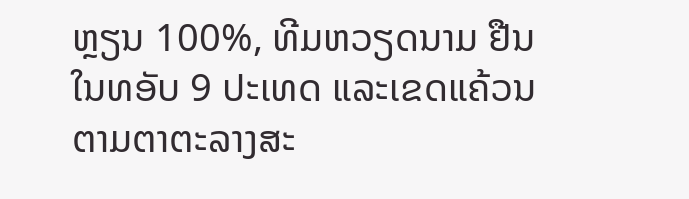ຫຼຽນ 100%, ທີມຫວຽດນາມ ຢືນໃນທອັບ 9 ປະເທດ ແລະເຂດແຄ້ວນຕາມຕາຕະລາງສະ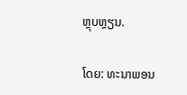ຫຼຸບຫຼຽນ.

ໂດຍ: ທະນາພອນ